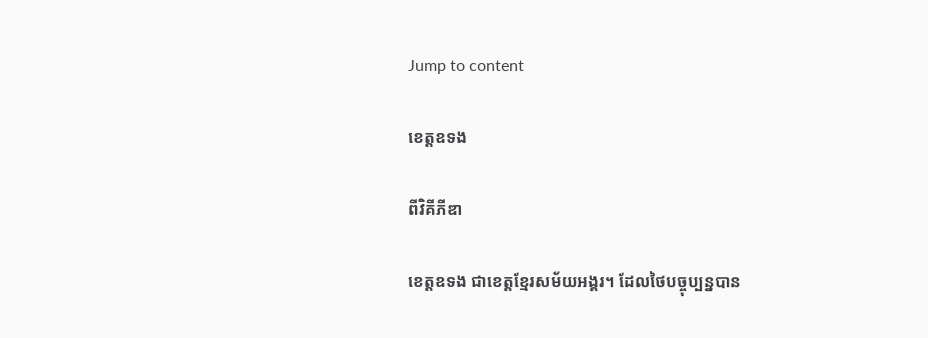Jump to content

ខេត្តឧទង

ពីវិគីភីឌា

ខេត្តឧទង ជាខេត្តខ្មែរសម័យអង្គរ។ ដែលថៃបច្ចុប្បន្នបាន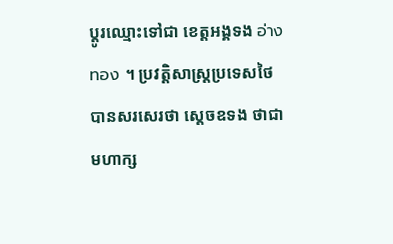ប្ដូរឈ្មោះទៅជា ខេត្តអង្គទង อ่างทอง ។ ប្រវត្តិសាស្ត្រប្រទេសថៃ បានសរសេរថា ស្តេចឧទង ថាជាមហាក្ស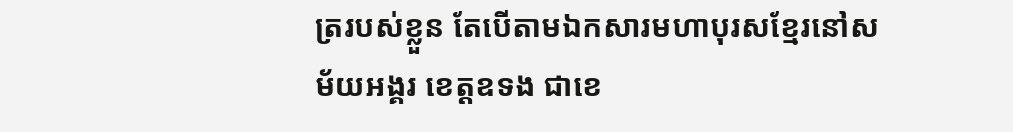ត្ររបស់ខ្លួន តែបើតាមឯកសារមហាបុរសខ្មែរនៅសម័យអង្គរ ខេត្តឧទង ជាខេ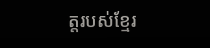ត្តរបស់ខ្មែរ